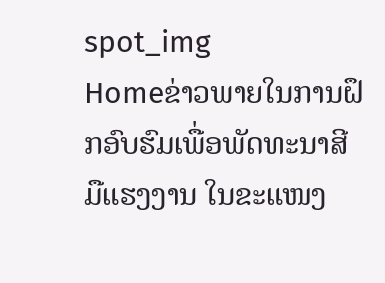spot_img
Homeຂ່າວພາຍໃນການຝຶກອົບຮົມເພື່ອພັດທະນາສີມືແຮງງານ ໃນຂະແໜງ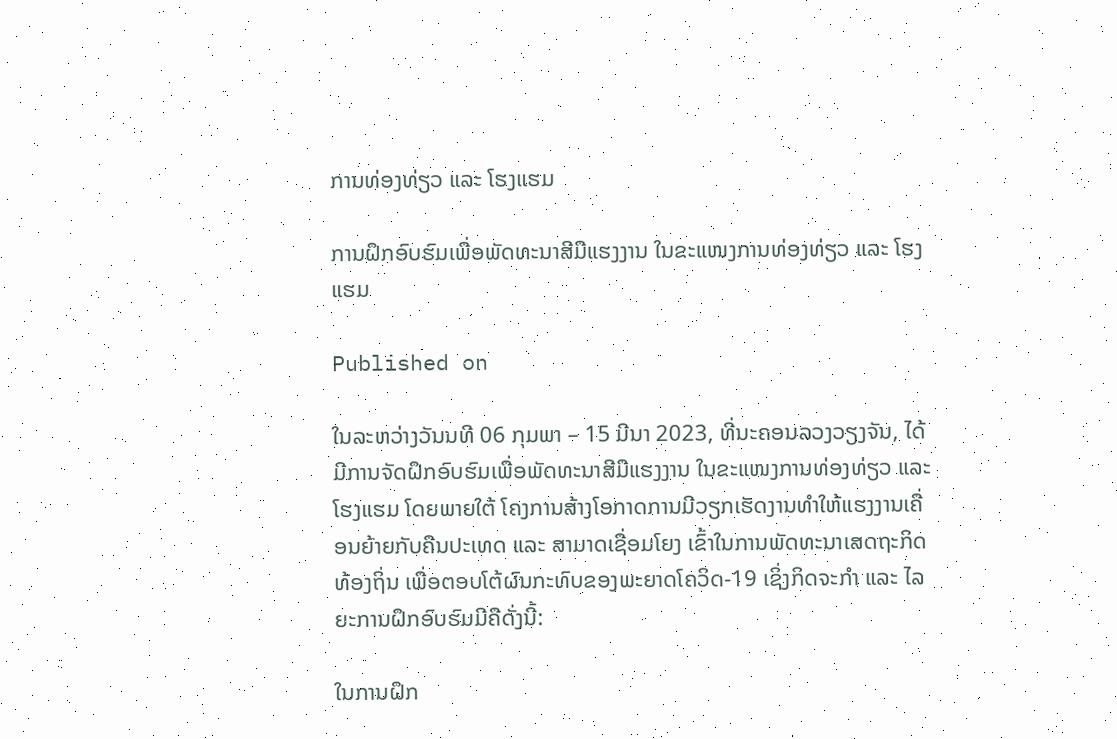ການທ່ອງທ່ຽວ ແລະ ໂຮງແຮມ

ການຝຶກອົບຮົມເພື່ອພັດທະນາສີມືແຮງງານ ໃນຂະແໜງການທ່ອງທ່ຽວ ແລະ ໂຮງແຮມ

Published on

ໃນລະຫວ່າງວັນນທີ 06 ກຸມພາ – 15 ມີນາ 2023, ທີ່ນະຄອນລວງວຽງຈັນ, ໄດ້ມີການຈັດຝຶກອົບຮົມເພື່ອພັດທະນາສີມືແຮງງານ ໃນຂະແໜງການທ່ອງທ່ຽວ ແລະ ໂຮງແຮມ ໂດຍພາຍໃຕ້ ໂຄງການສ້າງໂອກາດການມີວຽກເຮັດງານທໍາໃຫ້ແຮງງານເຄື່ອນຍ້າຍກັບຄືນປະເທດ ແລະ ສາມາດເຊື່ອມໂຍງ ເຂົ້າໃນການພັດທະນາເສດຖະກິດທ້ອງຖິ່ນ ເພື່ອຕອບໂຕ້ຜົນກະທົບຂອງພະຍາດໂຄວິດ-19 ເຊິ່ງກິດຈະກຳ ແລະ ໄລຍະການຝຶກອົບຮົມມີຄືດັ່ງນີ້:

ໃນການຝຶກ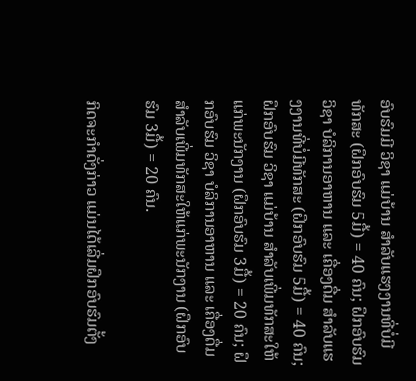ອົບຮົມມີ ວິຊາ ແມ່ບ້ານ ສໍາລັບແຮງງານທີ່ບໍ່ມີທັກສະ (ຝຶກອົບຮົມ 5ມື້) = 40 ຄົນ; ຝຶກອົບຮົມ ວິຊາ ບໍລິການອາຫານ ແລະ ເຄື່ອງດື່ມ ສໍາລັບແຮງງານທີ່ບໍ່ມີທັກສະ (ຝຶກອົບຮົມ 5ມື້) = 40 ຄົນ; ຝຶກອົບຮົມ ວິຊາ ແມ່ບ້ານ ສໍາລັບເພີ່ມທັກສະໃຫ້ແກ່ພະນັກງານ (ຝຶກອົບຮົມ 3ມື້) = 20 ຄົນ; ຝຶກອົບຮົມ ວິຊາ ບໍລິການອາຫານ ແລະ ເຄື່ອງດື່ມ ສໍາລັບເພີ່ມທັກສະໃຫ້ແກ່ພະນັກງານ (ຝຶກອົບຮົມ 3ມື້) = 20 ຄົນ.

ກິດຈະກຳດັ່ງກ່າວ ແມ່ນໄດ້ເລີ່ມຝຶກອົບຮົມຕັ້ງ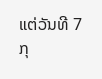ແຕ່ວັນທີ 7 ກຸ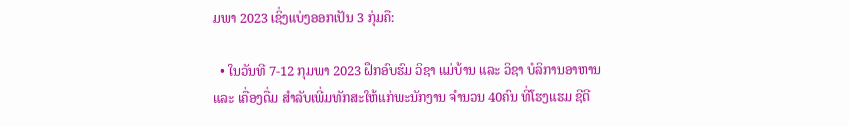ມພາ 2023 ເຊິ່ງແບ່ງອອກເປັນ 3 ກຸ່ມຄື:

  • ໃນວັນທີ 7-12 ກຸມພາ 2023 ຝຶກອົບຮົມ ວິຊາ ແມ່ບ້ານ ແລະ ວິຊາ ບໍລິການອາຫານ ແລະ ເຄື່ອງດື່ມ ສໍາລັບເພີ່ມທັກສະໃຫ້ແກ່ພະນັກງານ ຈໍານວນ 40ຄົນ ທີ່ໂຮງແຮມ ຊີຕີ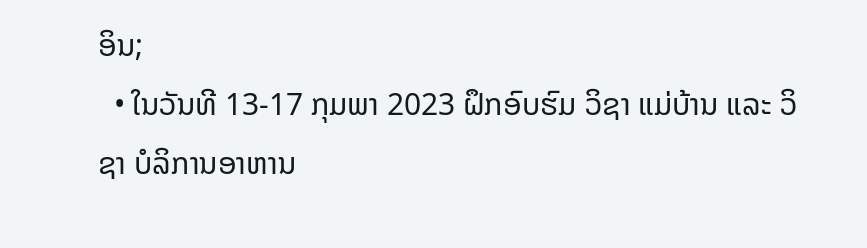ອິນ;
  • ໃນວັນທີ 13-17 ກຸມພາ 2023 ຝຶກອົບຮົມ ວິຊາ ແມ່ບ້ານ ແລະ ວິຊາ ບໍລິການອາຫານ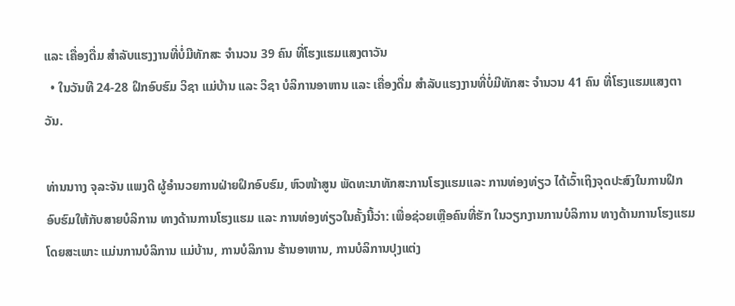ແລະ ເຄື່ອງດື່ມ ສໍາລັບແຮງງານທີ່ບໍ່ມີທັກສະ ຈໍານວນ 39 ຄົນ ທີ່ໂຮງແຮມແສງຕາວັນ
  • ໃນວັນທີ 24-28 ຝຶກອົບຮົມ ວິຊາ ແມ່ບ້ານ ແລະ ວິຊາ ບໍລິການອາຫານ ແລະ ເຄື່ອງດື່ມ ສໍາລັບແຮງງານທີ່ບໍ່ມີທັກສະ ຈໍານວນ 41 ຄົນ ທີ່ໂຮງແຮມແສງຕາວັນ.

ທ່ານນາາງ ຈຸລະຈັນ ແພງດີ ຜູ້ອຳນວຍການຝ່າຍຝຶກອົບຮົມ, ຫົວໜ້າສູນ ພັດທະນາທັກສະການໂຮງແຮມແລະ ການທ່ອງທ່ຽວ ໄດ້ເວົ້າເຖິງຈຸດປະສົງໃນການຝຶກອົບຮົມໃຫ້ກັບສາຍບໍລິການ ທາງດ້ານການໂຮງແຮມ ແລະ ການທ່ອງທ່ຽວໃນຄັ້ງນີ້ວ່າ: ເພື່ອຊ່ວຍເຫຼືອຄົນທີ່ຮັກ ໃນວຽກງານການບໍລິການ ທາງດ້ານການໂຮງແຮມໂດຍສະເພາະ ແມ່ນການບໍລິການ ແມ່ບ້ານ, ການບໍລິການ ຮ້ານອາຫານ, ການບໍລິການປຸງແຕ່ງ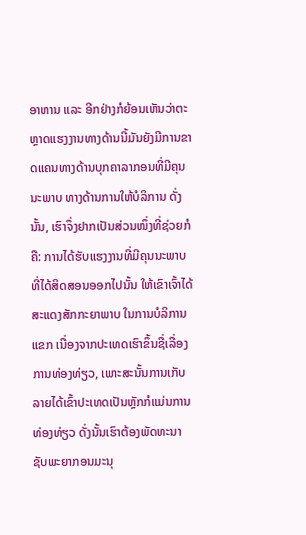ອາຫານ ແລະ ອີກຢ່າງກໍຍ້ອນເຫັນວ່າຕະຫຼາດແຮງງານທາງດ້ານນີ້ມັນຍັງມີການຂາດແຄນທາງດ້ານບຸກຄາລາກອນທີ່ມີຄຸນນະພາບ ທາງດ້ານການໃຫ້ບໍລິການ ດັ່ງນັ້ນ, ເຮົາຈຶ່ງຢາກເປັນສ່ວນໜຶ່ງທີ່ຊ່ວຍກໍຄື: ການໄດ້ຮັບແຮງງານທີ່ມີຄຸນນະພາບທີ່ໄດ້ສິດສອນອອກໄປນັ້ນ ໃຫ້ເຂົາເຈົ້າໄດ້ສະແດງສັກກະຍາພາບ ໃນການບໍລິການແຂກ ເນື່ອງຈາກປະເທດເຮົາຂຶ້ນຊື່ເລື່ອງການທ່ອງທ່ຽວ, ເພາະສະນັ້ນການເກັບລາຍໄດ້ເຂົ້າປະເທດເປັນຫຼັກກໍແມ່ນການທ່ອງທ່ຽວ ດັ່ງນັ້ນເຮົາຕ້ອງພັດທະນາ ຊັບພະຍາກອນມະນຸ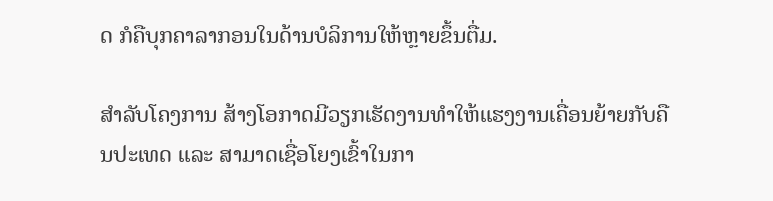ດ ກໍຄືບຸກຄາລາກອນໃນດ້ານບໍລິການໃຫ້ຫຼາຍຂຶ້ນຕື່ມ.

ສຳລັບໂຄງການ ສ້າງໂອກາດມີວຽກເຮັດງານທຳໃຫ້ແຮງງານເຄື່ອນຍ້າຍກັບຄືນປະເທດ ແລະ ສາມາດເຊື່ອໂຍງເຂົ້າໃນກາ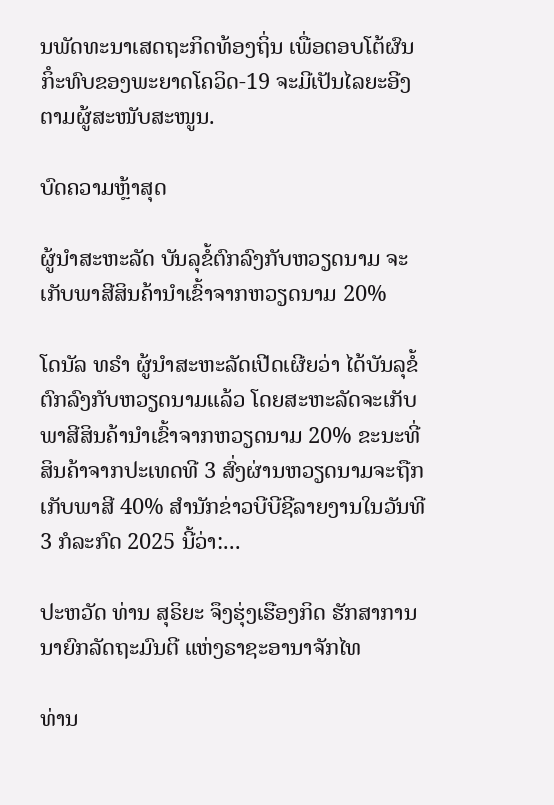ນພັດທະນາເສດຖະກິດທ້ອງຖິ່ນ ເພື່ອຕອບໂຕ້ຜົນກິໍະທົບຂອງພະຍາດໂຄວິດ-19 ຈະມີເປັນໄລຍະອີງຕາມຜູ້ສະໜັບສະໜູນ.

ບົດຄວາມຫຼ້າສຸດ

ຜູ້ນຳສະຫະລັດ ບັນລຸຂໍ້ຕົກລົງກັບຫວຽດນາມ ຈະເກັບພາສີສິນຄ້ານຳເຂົ້າຈາກຫວຽດນາມ 20%

ໂດນັລ ທຣຳ ຜູ້ນຳສະຫະລັດເປີດເຜີຍວ່າ ໄດ້ບັນລຸຂໍ້ຕົກລົງກັບຫວຽດນາມແລ້ວ ໂດຍສະຫະລັດຈະເກັບພາສີສິນຄ້ານຳເຂົ້າຈາກຫວຽດນາມ 20% ຂະນະທີ່ສິນຄ້າຈາກປະເທດທີ 3 ສົ່ງຜ່ານຫວຽດນາມຈະຖືກເກັບພາສີ 40% ສຳນັກຂ່າວບີບີຊີລາຍງານໃນວັນທີ 3 ກໍລະກົດ 2025 ນີ້ວ່າ:...

ປະຫວັດ ທ່ານ ສຸຣິຍະ ຈຶງຮຸ່ງເຮືອງກິດ ຮັກສາການນາຍົກລັດຖະມົນຕີ ແຫ່ງຣາຊະອານາຈັກໄທ

ທ່ານ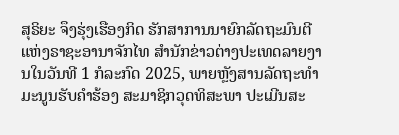ສຸຣິຍະ ຈຶງຮຸ່ງເຮືອງກິດ ຮັກສາການນາຍົກລັດຖະມົນຕີ ແຫ່ງຣາຊະອານາຈັກໄທ ສຳນັກຂ່າວຕ່າງປະເທດລາຍງານໃນວັນທີ 1 ກໍລະກົດ 2025, ພາຍຫຼັງສານລັດຖະທຳມະນູນຮັບຄຳຮ້ອງ ສະມາຊິກວຸດທິສະພາ ປະເມີນສະ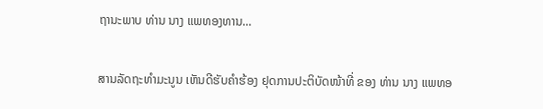ຖານະພາບ ທ່ານ ນາງ ແພທອງທານ...

ສານລັດຖະທຳມະນູນ ເຫັນດີຮັບຄຳຮ້ອງ ຢຸດການປະຕິບັດໜ້າທີ່ ຂອງ ທ່ານ ນາງ ແພທອ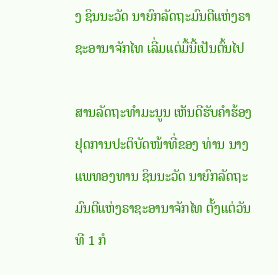ງ ຊິນນະວັດ ນາຍົກລັດຖະມົນຕີແຫ່ງຣາຊະອານາຈັກໄທ ເລີ່ມແຕ່ມື້ນີ້ເປັນຕົ້ນໄປ

ສານລັດຖະທຳມະນູນ ເຫັນດີຮັບຄຳຮ້ອງຢຸດການປະຕິບັດໜ້າທີ່ຂອງ ທ່ານ ນາງ ແພທອງທານ ຊິນນະວັດ ນາຍົກລັດຖະມົນຕີແຫ່ງຣາຊະອານາຈັກໄທ ຕັ້ງແຕ່ວັນທີ 1 ກໍ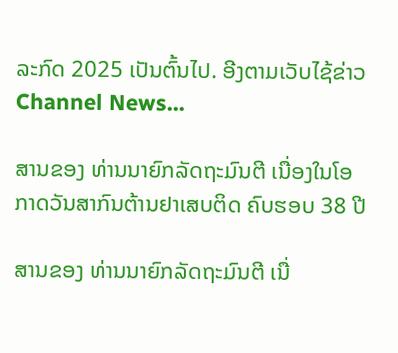ລະກົດ 2025 ເປັນຕົ້ນໄປ. ອີງຕາມເວັບໄຊ້ຂ່າວ Channel News...

ສານຂອງ ທ່ານນາຍົກລັດຖະມົນຕີ ເນື່ອງໃນໂອກາດວັນສາກົນຕ້ານຢາເສບຕິດ ຄົບຮອບ 38 ປີ

ສານຂອງ ທ່ານນາຍົກລັດຖະມົນຕີ ເນື່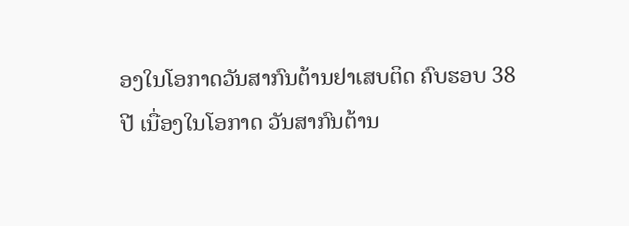ອງໃນໂອກາດວັນສາກົນຕ້ານຢາເສບຕິດ ຄົບຮອບ 38 ປີ ເນື່ອງໃນໂອກາດ ວັນສາກົນຕ້ານ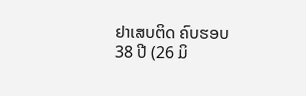ຢາເສບຕິດ ຄົບຮອບ 38 ປີ (26 ມິ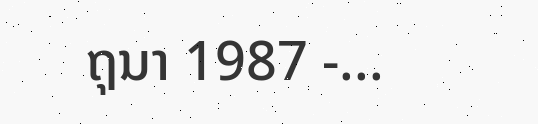ຖຸນາ 1987 -...